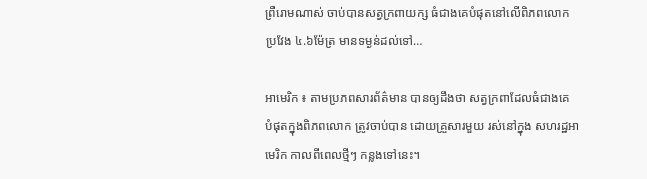ព្រឺរោមណាស់ ចាប់បានសត្វក្រពាយក្ស ធំជាងគេបំផុតនៅលើពិភពលោក ប្រវែង ៤.៦ម៉ែត្រ មានទម្ងន់ដល់ទៅ…

អាមេរិក ៖ តាមប្រភពសារព័ត៌មាន បានឲ្យដឹងថា សត្វក្រពាដែលធំជាងគេ បំផុតក្នុងពិភពលោក ត្រូវចាប់បាន ដោយគ្រួសារមួយ រស់នៅក្នុង សហរដ្ឋអាមេរិក កាលពីពេលថ្មីៗ កន្លងទៅនេះ។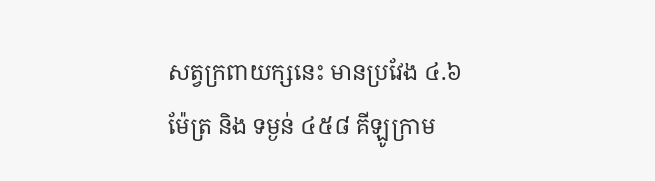សត្វក្រពាយក្សនេះ មានប្រវែង ៤.៦ ម៉ែត្រ និង ទម្ងន់ ៤៥៨ គីឡូក្រាម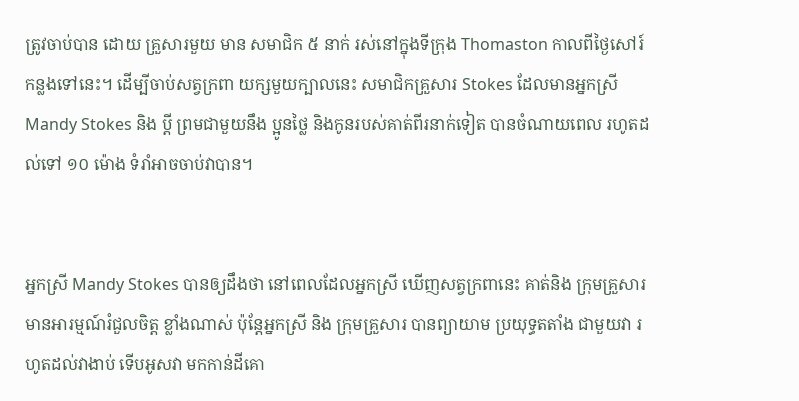ត្រូវចាប់បាន ដោយ គ្រួសារមួយ មាន សមាជិក ៥ នាក់ រស់នៅក្នុងទីក្រុង Thomaston កាលពីថ្ងៃសៅរ៍ កន្លងទៅនេះ។ ដើម្បីចាប់សត្វក្រពា យក្សមួយក្បាលនេះ សមាជិកគ្រួសារ Stokes ដែលមានអ្នកស្រី Mandy Stokes និង ប្តី ព្រមជាមួយនឹង ប្អូនថ្លៃ និងកូនរបស់គាត់ពីរនាក់ទៀត បានចំណាយពេល រហូតដល់ទៅ ១០ ម៉ោង ទំរាំអាចចាប់វាបាន។


អ្នកស្រី Mandy Stokes បានឲ្យដឹងថា នៅពេលដែលអ្នកស្រី ឃើញសត្វក្រពានេះ គាត់និង ក្រុមគ្រួសារ មានអារម្មណ៍រំជួលចិត្ត ខ្លាំងណាស់ ប៉ុន្តែអ្នកស្រី និង ក្រុមគ្រួសារ បានព្យាយាម ប្រយុទ្ធតតាំង ជាមួយវា រហូតដល់វាងាប់ ទើបអូសវា មកកាន់ដីគោ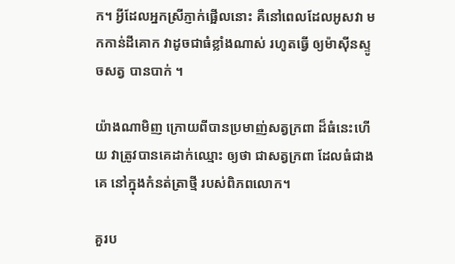ក។ អ្វីដែលអ្នកស្រីភ្ញាក់ផ្អើលនោះ គឺនៅពេលដែលអូសវា មកកាន់ដីគោក វាដូចជាធំខ្លាំងណាស់ រហូតធ្វើ ឲ្យម៉ាស៊ីនស្ទូចសត្វ បានបាក់ ។

យ៉ាងណាមិញ ក្រោយពីបានប្រមាញ់សត្វក្រពា ដ៏ធំនេះហើយ វាត្រូវបានគេដាក់ឈ្មោះ ឲ្យថា ជាសត្វក្រពា ដែលធំជាងគេ នៅក្នុងកំនត់ត្រាថ្មី របស់ពិភពលោក។

គួរប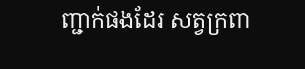ញ្ជាក់ផងដែរ សត្វក្រពា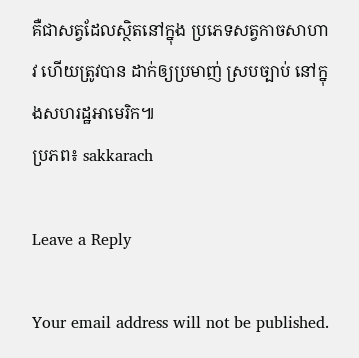គឺជាសត្វដែលស្ថិតនៅក្នុង ប្រភេទសត្វកាចសាហាវ ហើយត្រូវបាន ដាក់ឲ្យប្រមាញ់ ស្របច្បាប់ នៅក្នុងសហរដ្ឋអាមេរិក៕
ប្រភព៖ sakkarach

Leave a Reply

Your email address will not be published.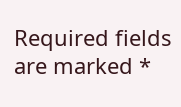Required fields are marked *